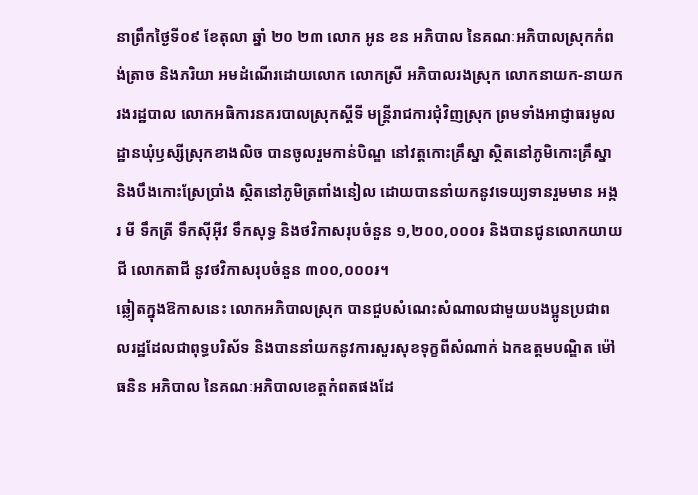នាព្រឹកថ្ងៃទី០៩ ខែតុលា ឆ្នាំ ២០ ២៣ លោក អូន ខន អភិបាល នៃគណៈអភិបាលស្រុកកំពង់ត្រាច និងភរិយា អមដំណើរដោយលោក លោកស្រី អភិបាលរងស្រុក លោកនាយក-នាយករងរដ្ឋបាល លោកអធិការនគរបាលស្រុកស្ដីទី មន្ត្រីរាជការជុំវិញស្រុក ព្រមទាំងអាជ្ញាធរមូលដ្ឋានឃុំឫស្សីស្រុកខាងលិច បានចូលរួមកាន់បិណ្ឌ នៅវត្តកោះគ្រឹស្នា ស្ថិតនៅភូមិកោះគ្រឹស្នា និងបឹងកោះស្រែប្រាំង ស្ថិតនៅភូមិត្រពាំងនៀល ដោយបាននាំយកនូវទេយ្យទានរួមមាន អង្ករ មី ទឹកត្រី ទឹកស៊ីអ៊ីវ ទឹកសុទ្ធ និងថវិកាសរុបចំនួន ១,២០០,០០០៛ និងបានជូនលោកយាយជី លោកតាជី នូវថវិកាសរុបចំនួន ៣០០,០០០៛។
ឆ្លៀតក្នុងឱកាសនេះ លោកអភិបាលស្រុក បានជួបសំណេះសំណាលជាមួយបងប្អូនប្រជាពលរដ្ឋដែលជាពុទ្ធបរិស័ទ និងបាននាំយកនូវការសួរសុខទុក្ខពីសំណាក់ ឯកឧត្តមបណ្ឌិត ម៉ៅ ធនិន អភិបាល នៃគណៈអភិបាលខេត្តកំពតផងដែ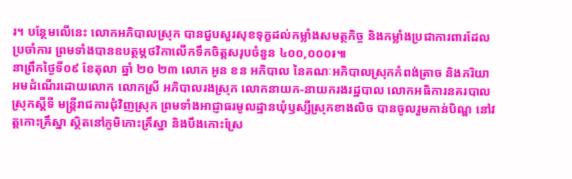រ។ បន្ថែមលើនេះ លោកអភិបាលស្រុក បានជួបសួរសុខទុក្ខដល់កម្លាំងសមត្ថកិច្ច និងកម្លាំងប្រជាការពារដែលប្រចាំការ ព្រមទាំងបានឧបត្ថម្ភថវិកាលើកទឹកចិត្តសរុបចំនួន ៤០០,០០០៛៕
នាព្រឹកថ្ងៃទី០៩ ខែតុលា ឆ្នាំ ២០ ២៣ លោក អូន ខន អភិបាល នៃគណៈអភិបាលស្រុកកំពង់ត្រាច និងភរិយា អមដំណើរដោយលោក លោកស្រី អភិបាលរងស្រុក លោកនាយក-នាយករងរដ្ឋបាល លោកអធិការនគរបាលស្រុកស្ដីទី មន្ត្រីរាជការជុំវិញស្រុក ព្រមទាំងអាជ្ញាធរមូលដ្ឋានឃុំឫស្សីស្រុកខាងលិច បានចូលរួមកាន់បិណ្ឌ នៅវត្តកោះគ្រឹស្នា ស្ថិតនៅភូមិកោះគ្រឹស្នា និងបឹងកោះស្រែ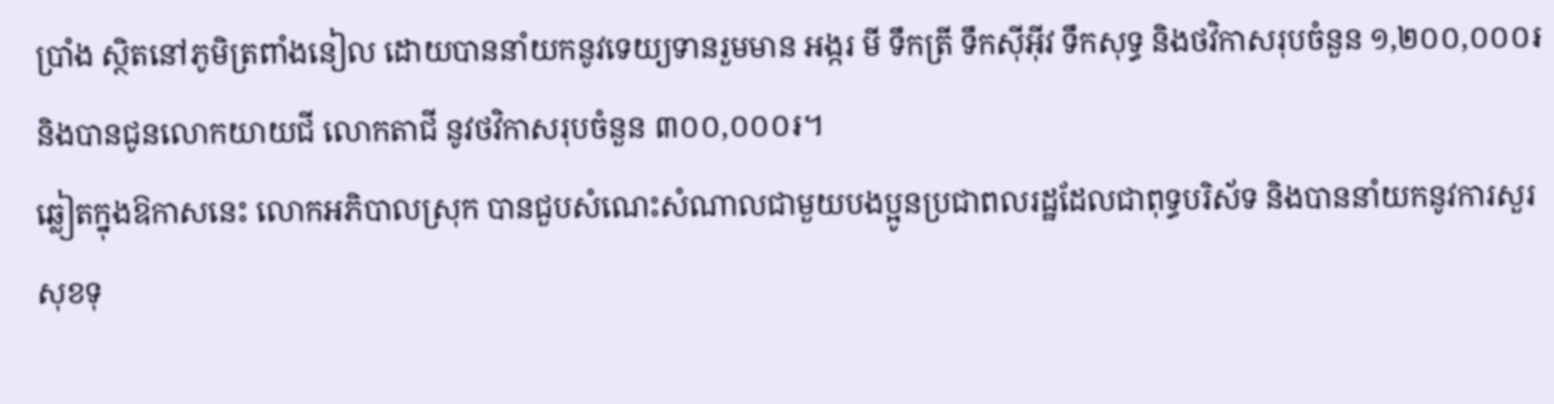ប្រាំង ស្ថិតនៅភូមិត្រពាំងនៀល ដោយបាននាំយកនូវទេយ្យទានរួមមាន អង្ករ មី ទឹកត្រី ទឹកស៊ីអ៊ីវ ទឹកសុទ្ធ និងថវិកាសរុបចំនួន ១,២០០,០០០៛ និងបានជូនលោកយាយជី លោកតាជី នូវថវិកាសរុបចំនួន ៣០០,០០០៛។
ឆ្លៀតក្នុងឱកាសនេះ លោកអភិបាលស្រុក បានជួបសំណេះសំណាលជាមួយបងប្អូនប្រជាពលរដ្ឋដែលជាពុទ្ធបរិស័ទ និងបាននាំយកនូវការសួរសុខទុ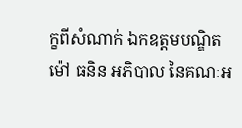ក្ខពីសំណាក់ ឯកឧត្តមបណ្ឌិត ម៉ៅ ធនិន អភិបាល នៃគណៈអ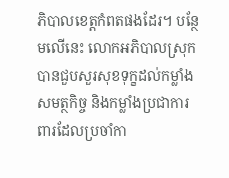ភិបាលខេត្តកំពតផងដែរ។ បន្ថែមលើនេះ លោកអភិបាលស្រុក បានជួបសួរសុខទុក្ខដល់កម្លាំងសមត្ថកិច្ច និងកម្លាំងប្រជាការពារដែលប្រចាំកា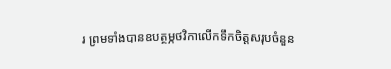រ ព្រមទាំងបានឧបត្ថម្ភថវិកាលើកទឹកចិត្តសរុបចំនួន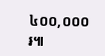៤០០,០០០៛៕